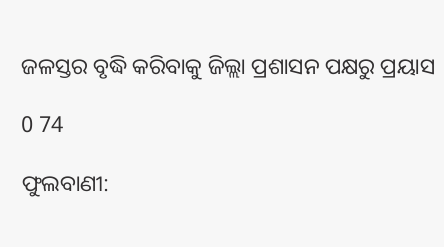ଜଳସ୍ତର ବୃଦ୍ଧି କରିବାକୁ ଜିଲ୍ଲା ପ୍ରଶାସନ ପକ୍ଷରୁ ପ୍ରୟାସ

0 74

ଫୁଲବାଣୀ: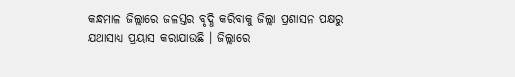କନ୍ଧମାଳ ଜିଲ୍ଲାରେ ଜଳସ୍ତର ବୃଦ୍ଧି କରିବାକୁ ଜିଲ୍ଲା ପ୍ରଶାସନ ପକ୍ଷରୁ ଯଥାସାଧ୍ୟ ପ୍ରୟାସ କରାଯାଉଛି । ଜିଲ୍ଲାରେ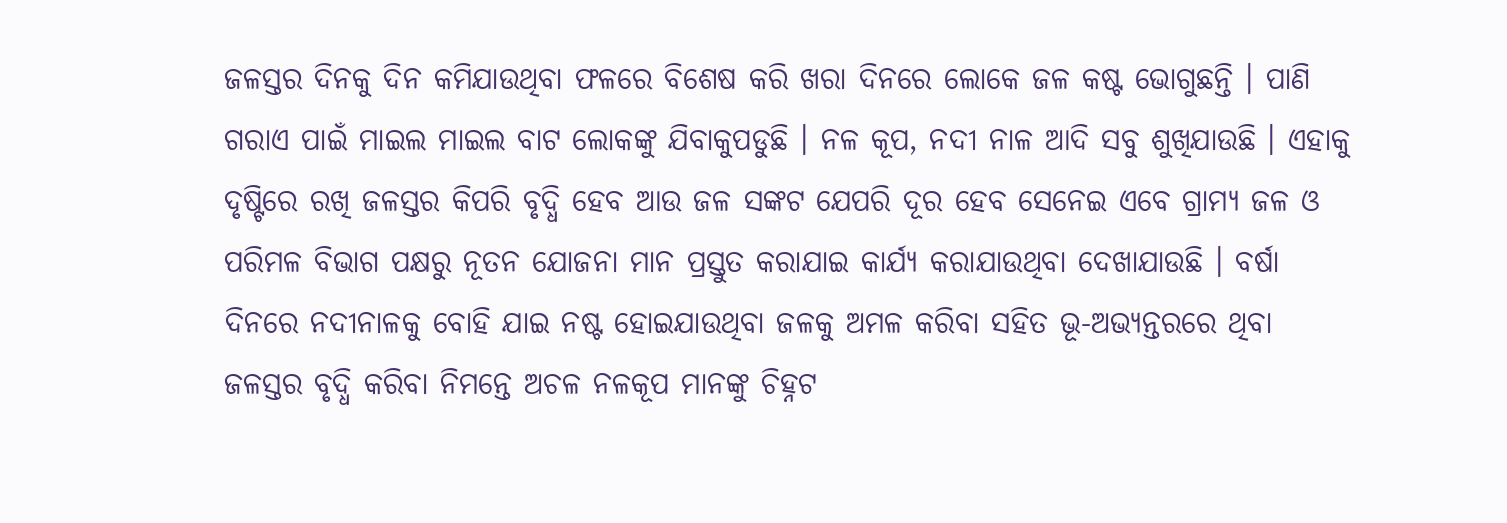ଜଳସ୍ତର ଦିନକୁ ଦିନ କମିଯାଉଥିବା ଫଳରେ ବିଶେଷ କରି ଖରା ଦିନରେ ଲୋକେ ଜଳ କଷ୍ଟ ଭୋଗୁଛନ୍ତି । ପାଣି ଗରାଏ ପାଇଁ ମାଇଲ ମାଇଲ ବାଟ ଲୋକଙ୍କୁ ଯିବାକୁପଡୁଛି । ନଳ କୂପ, ନଦୀ ନାଳ ଆଦି ସବୁ ଶୁଖିଯାଉଛି । ଏହାକୁ ଦୃଷ୍ଟିରେ ରଖି ଜଳସ୍ତର କିପରି ବୃଦ୍ଧି ହେବ ଆଉ ଜଳ ସଙ୍କଟ ଯେପରି ଦୂର ହେବ ସେନେଇ ଏବେ ଗ୍ରାମ୍ୟ ଜଳ ଓ ପରିମଳ ବିଭାଗ ପକ୍ଷରୁ ନୂତନ ଯୋଜନା ମାନ ପ୍ରସ୍ତୁତ କରାଯାଇ କାର୍ଯ୍ୟ କରାଯାଉଥିବା ଦେଖାଯାଉଛି । ବର୍ଷା ଦିନରେ ନଦୀନାଳକୁ ବୋହି ଯାଇ ନଷ୍ଟ ହୋଇଯାଉଥିବା ଜଳକୁ ଅମଳ କରିବା ସହିତ ଭୂ-ଅଭ୍ୟନ୍ତରରେ ଥିବା ଜଳସ୍ତର ବୃଦ୍ଧି କରିବା ନିମନ୍ତେ ଅଚଳ ନଳକୂପ ମାନଙ୍କୁ ଚିହ୍ନଟ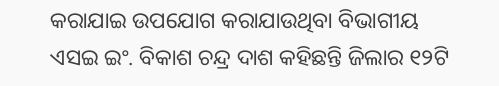କରାଯାଇ ଉପଯୋଗ କରାଯାଉଥିବା ବିଭାଗୀୟ ଏସଇ ଇଂ. ବିକାଶ ଚନ୍ଦ୍ର ଦାଶ କହିଛନ୍ତି ଜିଲାର ୧୨ଟି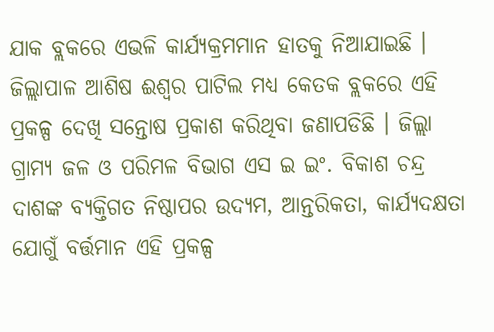ଯାକ ବ୍ଲକରେ ଏଭଳି କାର୍ଯ୍ୟକ୍ରମମାନ ହାତକୁ ନିଆଯାଇଛି । ଜିଲ୍ଲାପାଳ ଆଶିଷ ଈଶ୍ୱର ପାଟିଲ ମଧ୍ୟ କେତକ ବ୍ଲକରେ ଏହି ପ୍ରକଳ୍ପ ଦେଖି ସନ୍ତୋଷ ପ୍ରକାଶ କରିଥିବା ଜଣାପଡିଛି । ଜିଲ୍ଲା ଗ୍ରାମ୍ୟ ଜଳ ଓ ପରିମଳ ବିଭାଗ ଏସ ଇ ଇଂ. ବିକାଶ ଚନ୍ଦ୍ର ଦାଶଙ୍କ ବ୍ୟକ୍ତିଗତ ନିଷ୍ଠାପର ଉଦ୍ୟମ, ଆନ୍ତରିକତା, କାର୍ଯ୍ୟଦକ୍ଷତା ଯୋଗୁଁ ବର୍ତ୍ତମାନ ଏହି ପ୍ରକଳ୍ପ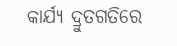କାର୍ଯ୍ୟ ଦ୍ରୁତଗତିରେ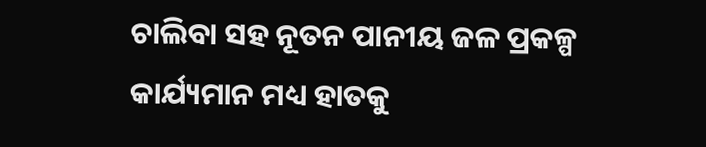ଚାଲିବା ସହ ନୂତନ ପାନୀୟ ଜଳ ପ୍ରକଳ୍ପ କାର୍ଯ୍ୟମାନ ମଧ୍ୟ ହାତକୁ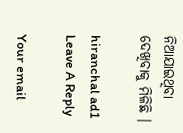ନିଆଯାଇଥିବା ଦେଖିବାକୁ ମିଳିଛି ।

hiranchal ad1
Leave A Reply

Your email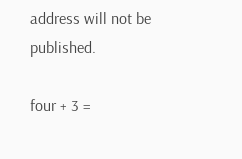address will not be published.

four + 3 =